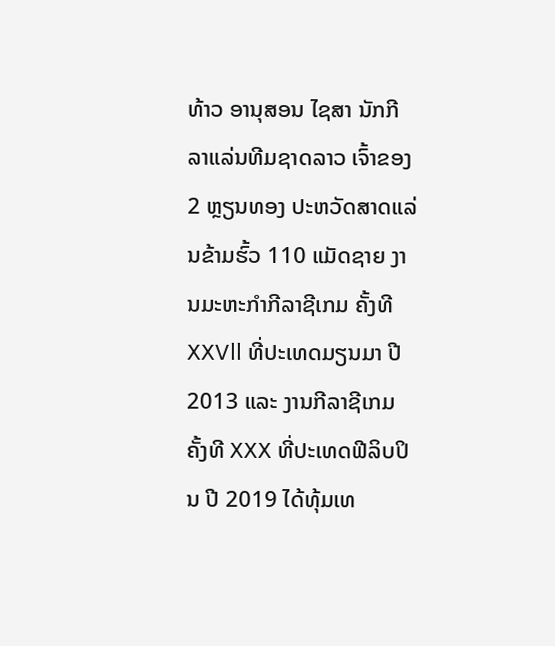ທ້າວ ອານຸສອນ ໄຊສາ ນັກກີລາແລ່ນທີມຊາດລາວ ເຈົ້າຂອງ 2 ຫຼຽນທອງ ປະຫວັດສາດແລ່ນຂ້າມຮົ້ວ 110 ແມັດຊາຍ ງານມະຫະກຳກີລາຊີເກມ ຄັ້ງທີ XXVll ທີ່ປະເທດມຽນມາ ປີ 2013 ແລະ ງານກີລາຊີເກມ ຄັ້ງທີ XXX ທີ່ປະເທດຟີລິບປິນ ປີ 2019 ໄດ້ທຸ້ມເທ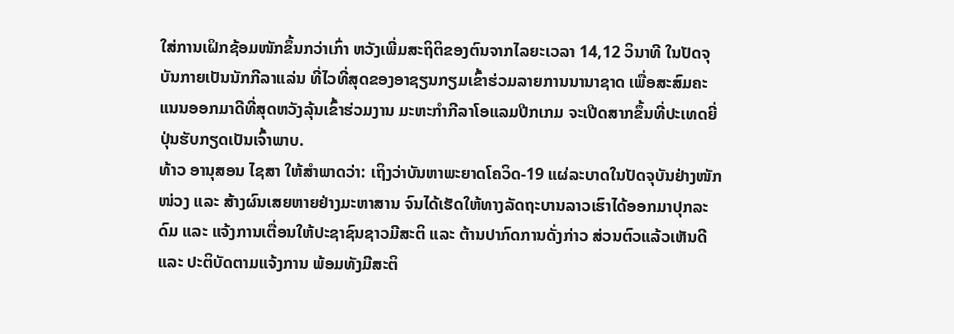ໃສ່ການເຝິກຊ້ອມໜັກຂຶ້ນກວ່າເກົ່າ ຫວັງເພີ່ມສະຖິຕິຂອງຕົນຈາກໄລຍະເວລາ 14,12 ວິນາທີ ໃນປັດຈຸບັນກາຍເປັນນັກກີລາແລ່ນ ທີ່ໄວທີ່ສຸດຂອງອາຊຽນກຽມເຂົ້າຮ່ວມລາຍການນານາຊາດ ເພື່ອສະສົມຄະແນນອອກມາດີທີ່ສຸດຫວັງລຸ້ນເຂົ້າຮ່ວມງານ ມະຫະກຳກີລາໂອແລມປີກເກມ ຈະເປີດສາກຂຶ້ນທີ່ປະເທດຍີ່ປຸ່ນຮັບກຽດເປັນເຈົ້າພາບ.
ທ້າວ ອານຸສອນ ໄຊສາ ໃຫ້ສຳພາດວ່າ: ເຖິງວ່າບັນຫາພະຍາດໂຄວິດ-19 ແຜ່ລະບາດໃນປັດຈຸບັນຢ່າງໜັກໜ່ວງ ແລະ ສ້າງຜົນເສຍຫາຍຢ່າງມະຫາສານ ຈົນໄດ້ເຮັດໃຫ້ທາງລັດຖະບານລາວເຮົາໄດ້ອອກມາປຸກລະດົມ ແລະ ແຈ້ງການເຕື່ອນໃຫ້ປະຊາຊົນຊາວມີສະຕິ ແລະ ຕ້ານປາກົດການດັ່ງກ່າວ ສ່ວນຕົວແລ້ວເຫັນດີ ແລະ ປະຕິບັດຕາມແຈ້ງການ ພ້ອມທັງມີສະຕິ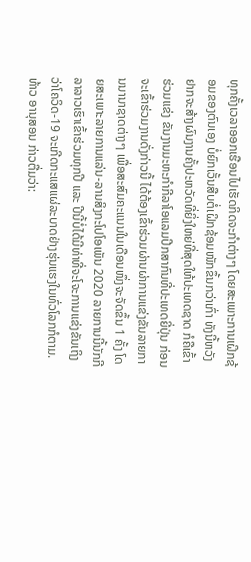ທຸກຄັ້ງເວລາອອກເຮືອນໄປເຮັດກິດຈະກຳຕ່າງໆ ໂດຍສະເພາະການເຝິກຊ້ອມຂອງຕົນເອງ ບໍ່ຍົກເວັ້ນສືບຕໍ່ເຝິກຊ້ອມໜັກຂຶ້ນກວ່າເກົ່າ ທັງນີ້ຫວັງຢາກຈະສ້າງຜົນງານຄັ້ງປະຫວັດທີ່ຍິ່ງໃຫຍ່ທີ່ສຸດໃຫ້ປະເທດຊາດ ກໍຄືເຂົ້າຮ່ວມແຂ່ງ ຂັນງານມະຫະກຳກີລາໂອແລມປີກສາກົນທີ່ປະເທດຍີ່ປຸ່ນ ກ່ອນຈະເຂົ້າຮ່ວມງານດັ່ງກ່າວນີ້ ໄດ້ຕ້ອງເຂົ້າຮ່ວມຜ່ານຜ່າການແຂ່ງຂັນລາຍການນານາຊາດຕ່າງໆ ເພື່ອສະສົມຄະແນນໃນເດືອນໜຶ່ງຈະຈັດຂຶ້ນ 1 ຄັ້ງ ໂດຍສະເພາະລາຍການແລ່ນ-ລານສິງກະໂປໂອເພັນ 2020 ລາຍການນີ້ນັກກີລາລາວເຮົາເຂົ້າຮ່ວມທຸກປີ ແລະ ປີນີ້ບໍ່ໄດ້ມີທ່າທີ່ຈະໂຈະການແຂ່ງຂັນເຖິງວ່າໂຄວິດ-19 ຈະເກີດກະແສແຜ່ລະບາດຢ່າງຮຸ່ນແຮງໃນທົ່ວໂລກກໍຕາມ.
ທ້າວ ອານຸສອນ ກ່າວຕື່ມວ່າ: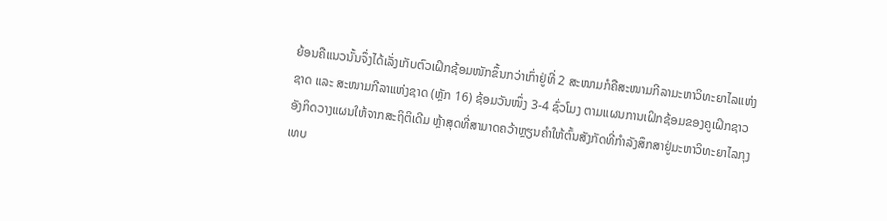ຍ້ອນຄືແນວນັ້ນຈຶ່ງໄດ້ເລັ່ງເກັບຕົວເຝິກຊ້ອມໜັກຂຶ້ນກວ່າເກົ່າຢູ່ທີ່ 2 ສະໜາມກໍຄືສະໜາມກີລາມະຫາວິທະຍາໄລແຫ່ງຊາດ ແລະ ສະໜາມກີລາແຫ່ງຊາດ (ຫຼັກ 16) ຊ້ອມວັນໜຶ່ງ 3-4 ຊົ່ວໂມງ ຕາມແຜນການເຝິກຊ້ອມຂອງຄູເຝິກຊາວອັງກິດວາງແຜນໃຫ້ຈາກສະຖິຕິເດີມ ຫຼ້າສຸດທີ່ສາມາດຄວ້າຫຼຽນຄຳໃຫ້ຕົ້ນສັງກັດທີ່ກຳລັງສຶກສາຢູ່ມະຫາວິທະຍາໄລກຸງເທບ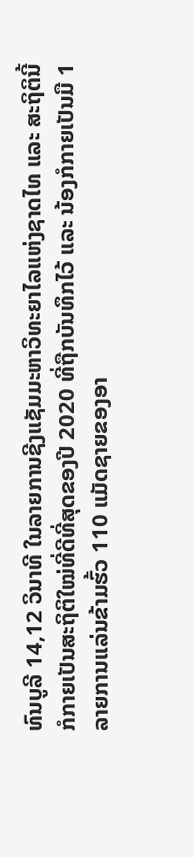ທົນບູລີ 14,12 ວິນາທີ ໃນລາຍການຊີງແຊັມມະຫາວິທະຍາໄລແຫ່ງຊາດໄທ ແລະ ສະຖິຕິນີ້ກໍກາຍເປັນສະຖິຕິໃໝ່ທີ່ດີທີ່ສຸດຂອງປີ 2020 ທີ່ຖືກບັນທຶກໄວ້ ແລະ ນ້ອງກໍກາຍເປັນມື 1 ລາຍການແລ່ນຂ້າມຮົ້ວ 110 ແມັດຊາຍຂອງອາ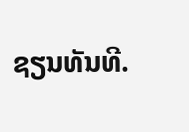ຊຽນທັນທີ.